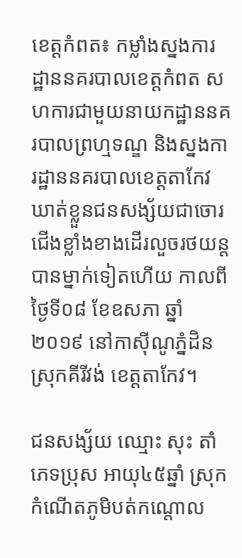ខេត្តកំពត៖ កម្លាំងស្នងការដ្ឋាននគរបាលខេត្តកំពត សហការជាមួយនាយកដ្ឋាននគរបាលព្រហ្មទណ្ឌ និងស្នងការដ្ឋាននគរបាលខេត្តតាកែវ ឃាត់ខ្លួនជនសង្ស័យជាចោរជើងខ្លាំងខាងដើរលួចរថយន្តបានម្នាក់ទៀតហើយ កាលពីថ្ងៃទី០៨ ខែឧសភា ឆ្នាំ២០១៩ នៅកាស៊ីណូភ្នំដិន ស្រុកគីរីវង់ ខេត្តតាកែវ។

ជនសង្ស័យ ឈ្មោះ សុះ តាំ ភេទប្រុស អាយុ៤៥ឆ្នាំ ស្រុកកំណើតភូមិបត់កណ្តោល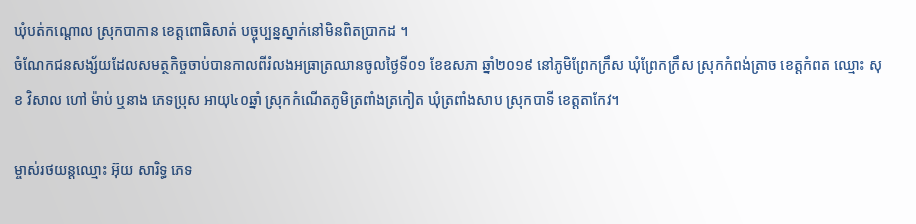ឃុំបត់កណ្តោល ស្រុកបាកាន ខេត្តពោធិសាត់ បច្ចុប្បន្នស្នាក់នៅមិនពិតប្រាកដ ។
ចំណែកជនសង្ស័យដែលសមត្ថកិច្ចចាប់បានកាលពីរំលងអធ្រាត្រឈានចូលថ្ងៃទី០១ ខែឧសភា ឆ្នាំ២០១៩ នៅភូមិព្រែកក្រឹស ឃុំព្រែកក្រឹស ស្រុកកំពង់ត្រាច ខេត្តកំពត ឈ្មោះ សុខ វិសាល ហៅ ម៉ាប់ ឬនាង ភេទប្រុស អាយុ៤០ឆ្នាំ ស្រុកកំណើតភូមិត្រពាំងត្រកៀត ឃុំត្រពាំងសាប ស្រុកបាទី ខេត្តតាកែវ។

ម្ចាស់រថយន្តឈ្មោះ អ៊ុយ សារិទ្ធ ភេទ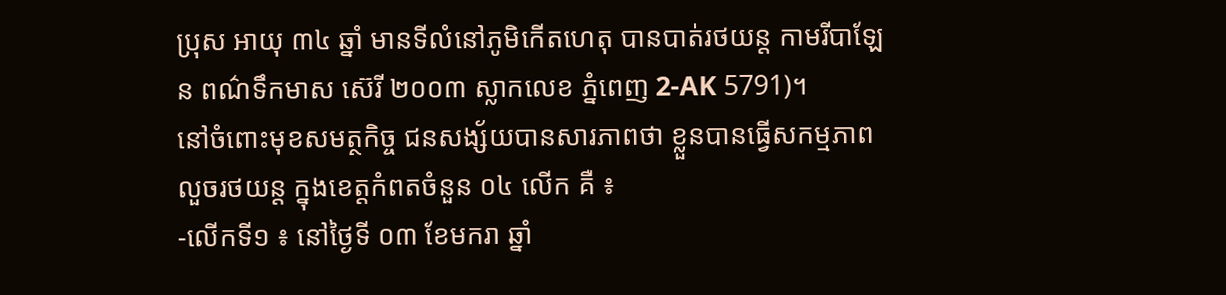ប្រុស អាយុ ៣៤ ឆ្នាំ មានទីលំនៅភូមិកើតហេតុ បានបាត់រថយន្ត កាមរីបាឡែន ពណ៌ទឹកមាស ស៊េរី ២០០៣ ស្លាកលេខ ភ្នំពេញ 2-AK 5791)។
នៅចំពោះមុខសមត្ថកិច្ច ជនសង្ស័យបានសារភាពថា ខ្លួនបានធ្វើសកម្មភាពលួចរថយន្ត ក្នុងខេត្តកំពតចំនួន ០៤ លើក គឺ ៖
-លើកទី១ ៖ នៅថ្ងៃទី ០៣ ខែមករា ឆ្នាំ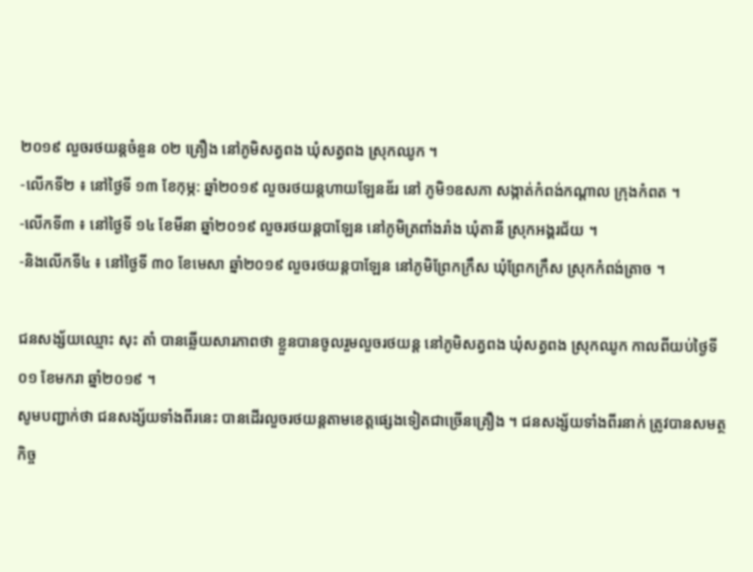២០១៩ លួចរថយន្តចំនួន ០២ គ្រឿង នៅភូមិសត្វពង ឃុំសត្វពង ស្រុកឈូក ។
-លើកទី២ ៖ នៅថ្ងៃទី ១៣ ខែកុម្ភ: ឆ្នាំ២០១៩ លួចរថយន្តហាយឡែនឌ័រ នៅ ភូមិ១ឧសភា សង្កាត់កំពង់កណ្តាល ក្រុងកំពត ។
-លើកទី៣ ៖ នៅថ្ងៃទី ១៤ ខែមីនា ឆ្នាំ២០១៩ លួចរថយន្តបាឡែន នៅភូមិត្រពាំងរាំង ឃុំតានី ស្រុកអង្គរជ័យ ។
-និងលើកទី៤ ៖ នៅថ្ងៃទី ៣០ ខែមេសា ឆ្នាំ២០១៩ លួចរថយន្តបាឡែន នៅភូមិព្រែកក្រឹស ឃុំព្រែកក្រឹស ស្រុកកំពង់ត្រាច ។

ជនសង្ស័យឈ្មោះ សុះ តាំ បានឆ្លើយសារភាពថា ខ្លួនបានចូលរួមលួចរថយន្ត នៅភូមិសត្វពង ឃុំសត្វពង ស្រុកឈូក កាលពីយប់ថ្ងៃទី ០១ ខែមករា ឆ្នាំ២០១៩ ។
សូមបញ្ជាក់ថា ជនសង្ស័យទាំងពីរនេះ បានដើរលួចរថយន្តតាមខេត្តផ្សេងទៀតជាច្រើនគ្រឿង ។ ជនសង្ស័យទាំងពីរនាក់ ត្រូវបានសមត្ថកិច្ច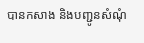បានកសាង និងបញ្ជូនសំណុំ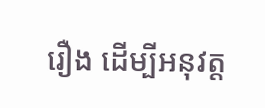រឿង ដើម្បីអនុវត្ត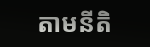តាមនីតិ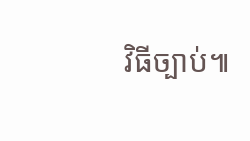វិធីច្បាប់៕